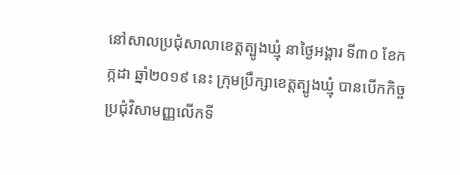នៅសាលប្រជុំសាលាខេត្តត្បូងឃ្មុំ នាថ្ងៃអង្គារ ទី៣០ ខែកក្កដា ឆ្នាំ២០១៩ នេះ ក្រុមប្រឹក្សាខេត្តត្បូងឃ្មុំ បានបើកកិច្ចប្រជុំវិសាមញ្ញលើកទី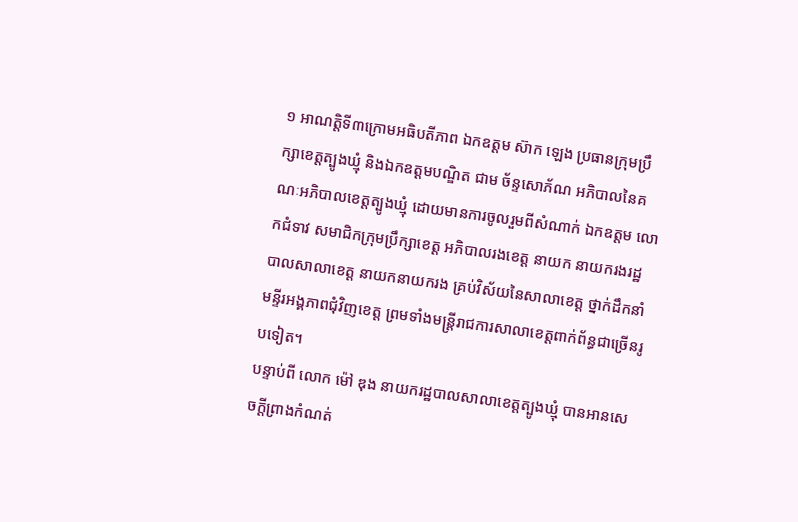១ អាណត្តិទី៣ក្រោមអធិបតីភាព ឯកឧត្ដម ស៊ាក ឡេង ប្រធានក្រុមប្រឹក្សាខេត្តត្បូងឃ្មុំ និងឯកឧត្ដមបណ្ឌិត ជាម ច័ន្ទសោភ័ណ អភិបាលនៃគណៈអភិបាលខេត្តត្បូងឃ្មុំ ដោយមានការចូលរួមពីសំណាក់ ឯកឧត្ដម លោកជំទាវ សមាជិកក្រុមប្រឹក្សាខេត្ត អភិបាលរងខេត្ត នាយក នាយករងរដ្ឋបាលសាលាខេត្ត នាយកនាយករង គ្រប់វិស័យនៃសាលាខេត្ត ថ្នាក់ដឹកនាំមន្ទីរអង្គភាពជុំវិញខេត្ត ព្រមទាំងមន្ត្រីរាជការសាលាខេត្តពាក់ព័ន្ធជាច្រើនរូបទៀត។
បន្ទាប់ពី លោក ម៉ៅ ឌុង នាយករដ្ឋបាលសាលាខេត្តត្បូងឃ្មុំ បានអានសេចក្តីព្រាងកំណត់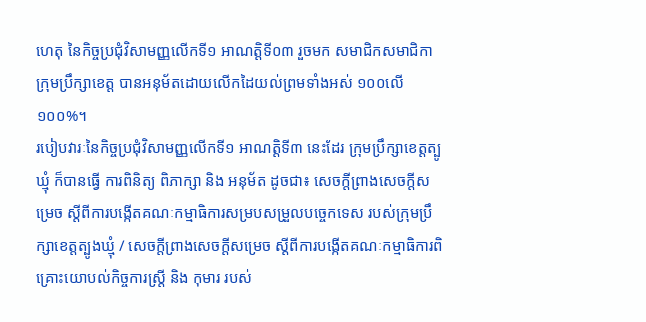ហេតុ នៃកិច្ចប្រជុំវិសាមញ្ញលើកទី១ អាណត្តិទី០៣ រួចមក សមាជិកសមាជិកាក្រុមប្រឹក្សាខេត្ត បានអនុម័តដោយលើកដៃយល់ព្រមទាំងអស់ ១០០លើ១០០%។
របៀបវារៈនៃកិច្ចប្រជុំវិសាមញ្ញលើកទី១ អាណត្តិទី៣ នេះដែរ ក្រុមប្រឹក្សាខេត្តត្បូឃ្មុំ ក៏បានធ្វើ ការពិនិត្យ ពិភាក្សា និង អនុម័ត ដូចជា៖ សេចក្តីព្រាងសេចក្តីសម្រេច ស្តីពីការបង្កើតគណៈកម្មាធិការសម្របសម្រួលបច្ចេកទេស របស់ក្រុមប្រឹក្សាខេត្តត្បូងឃ្មុំ / សេចក្តីព្រាងសេចក្តីសម្រេច ស្តីពីការបង្កើតគណៈកម្មាធិការពិគ្រោះយោបល់កិច្ចការស្ត្រី និង កុមារ របស់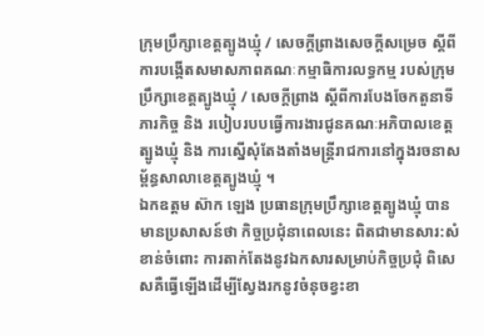ក្រុមប្រឹក្សាខេត្តត្បូងឃ្មុំ / សេចក្តីព្រាងសេចក្តីសម្រេច ស្តីពីការបង្កើតសមាសភាពគណៈកម្មាធិការលទ្ធកម្ម របស់ក្រុមប្រឹក្សាខេត្តត្បូងឃ្មុំ / សេចក្តីព្រាង ស្តីពីការបែងចែកតួនាទី ភារកិច្ច និង របៀបរបបធ្វើការងារជូនគណៈអភិបាលខេត្តត្បូងឃ្មុំ និង ការស្នើសុំតែងតាំងមន្រ្តីរាជការនៅក្នុងរចនាសម្ព័ន្ធសាលាខេត្តត្បូងឃ្មុំ ។
ឯកឧត្ដម ស៊ាក ឡេង ប្រធានក្រុមប្រឹក្សាខេត្តត្បូងឃ្មុំ បានមានប្រសាសន៍ថា កិច្ចប្រជុំនាពេលនេះ ពិតជាមានសារ:សំខាន់ចំពោះ ការតាក់តែងនូវឯកសារសម្រាប់កិច្ចប្រជុំ ពិសេសគឺធ្វើឡើងដើម្បីស្វែងរកនូវចំនុចខ្វះខា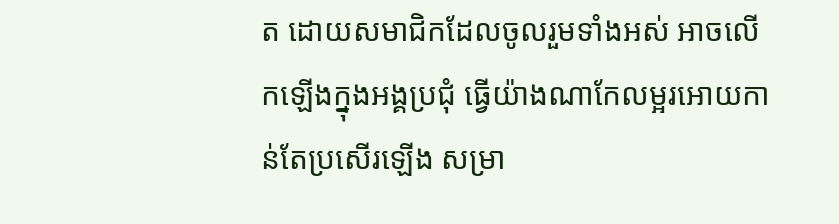ត ដោយសមាជិកដែលចូលរួមទាំងអស់ អាចលើកឡើងក្នុងអង្គប្រជុំ ធ្វើយ៉ាងណាកែលម្អរអោយកាន់តែប្រសើរឡើង សម្រា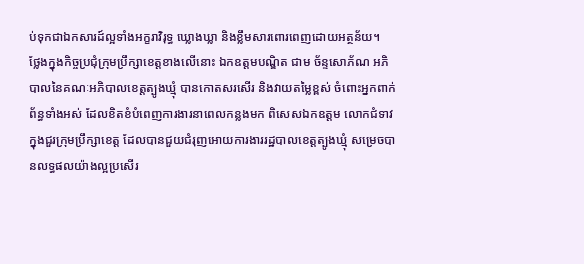ប់ទុកជាឯកសារដ៍ល្អទាំងអក្ខរាវិរុទ្ធ ឃ្លោងឃ្លា និងខ្លឹមសារពោរពេញដោយអត្ថន័យ។
ថ្លែងក្នុងកិច្ចប្រជុំក្រុមប្រឹក្សាខេត្តខាងលើនោះ ឯកឧត្ដមបណ្ឌិត ជាម ច័ន្ទសោភ័ណ អភិបាលនៃគណៈអភិបាលខេត្តត្បូងឃ្មុំ បានកោតសរសើរ និងវាយតម្លៃខ្ពស់ ចំពោះអ្នកពាក់ព័ន្ធទាំងអស់ ដែលខិតខំបំពេញការងារនាពេលកន្លងមក ពិសេសឯកឧត្ដម លោកជំទាវ ក្នុងជួរក្រុមប្រឹក្សាខេត្ត ដែលបានជួយជំរុញអោយការងាររដ្ឋបាលខេត្តត្បូងឃ្មុំ សម្រេចបានលទ្ធផលយ៉ាងល្អប្រសើរ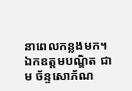នាពេលកន្លងមក។
ឯកឧត្ដមបណ្ឌិត ជាម ច័ន្ទសោភ័ណ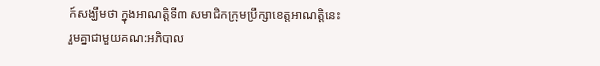ក៍សង្ឃឹមថា ក្នុងអាណត្តិទី៣ សមាជិកក្រុមប្រឹក្សាខេត្តអាណត្តិនេះ រួមគ្នាជាមួយគណ:អភិបាល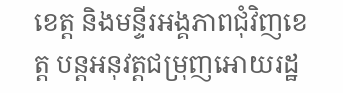ខេត្ត និងមន្ទីរអង្គភាពជុំវិញខេត្ត បន្តអនុវត្តជម្រុញអោយរដ្ឋ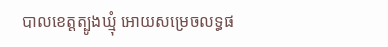បាលខេត្តត្បូងឃ្មុំ អោយសម្រេចលទ្ធផ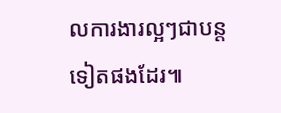លការងារល្អៗជាបន្តទៀតផងដែរ៕